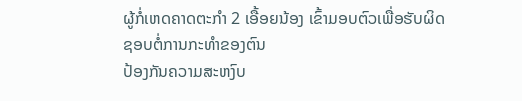ຜູ້ກໍ່ເຫດຄາດຕະກໍາ 2 ເອື້ອຍນ້ອງ ເຂົ້າມອບຕົວເພື່ອຮັບຜິດຊອບຕໍ່ການກະທໍາຂອງຕົນ
ປ້ອງກັນຄວາມສະຫງົບ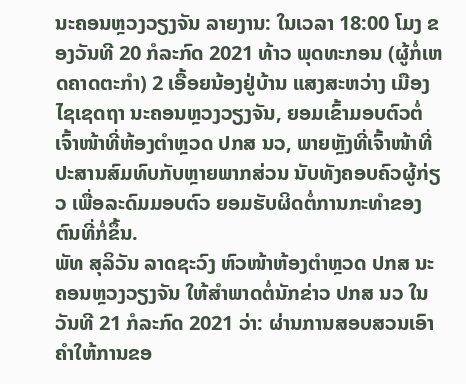ນະຄອນຫຼວງວຽງຈັນ ລາຍງານ: ໃນເວລາ 18:00 ໂມງ ຂອງວັນທີ 20 ກໍລະກົດ 2021 ທ້າວ ພຸດທະກອນ (ຜູ້ກໍ່ເຫດຄາດຕະກຳ) 2 ເອື້ອຍນ້ອງຢູ່ບ້ານ ແສງສະຫວ່າງ ເມືອງໄຊເຊດຖາ ນະຄອນຫຼວງວຽງຈັນ, ຍອມເຂົ້າມອບຕົວຕໍ່ເຈົ້າໜ້າທີ່ຫ້ອງຕຳຫຼວດ ປກສ ນວ, ພາຍຫຼັງທີ່ເຈົ້າໜ້າທີ່ປະສານສົມທົບກັບຫຼາຍພາກສ່ວນ ນັບທັງຄອບຄົວຜູ້ກ່ຽວ ເພື່ອລະດົມມອບຕົວ ຍອມຮັບຜິດຕໍ່ການກະທຳຂອງຕົນທີ່ກໍ່ຂຶ້ນ.
ພັທ ສຸລິວັນ ລາດຊະວົງ ຫົວໜ້າຫ້ອງຕໍາຫຼວດ ປກສ ນະຄອນຫຼວງວຽງຈັນ ໃຫ້ສໍາພາດຕໍ່ນັກຂ່າວ ປກສ ນວ ໃນວັນທີ 21 ກໍລະກົດ 2021 ວ່າ: ຜ່ານການສອບສວນເອົາຄໍາໃຫ້ການຂອ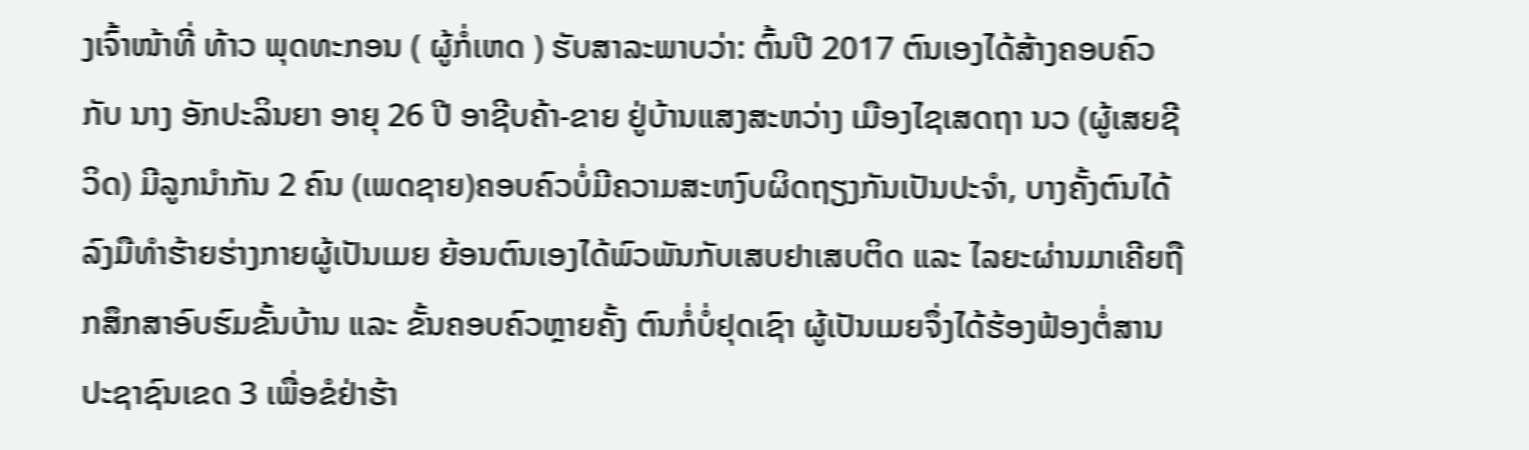ງເຈົ້າໜ້າທີ່ ທ້າວ ພຸດທະກອນ ( ຜູ້ກໍ່ເຫດ ) ຮັບສາລະພາບວ່າ: ຕົ້ນປີ 2017 ຕົນເອງໄດ້ສ້າງຄອບຄົວກັບ ນາງ ອັກປະລິນຍາ ອາຍຸ 26 ປີ ອາຊີບຄ້າ-ຂາຍ ຢູ່ບ້ານແສງສະຫວ່າງ ເມືອງໄຊເສດຖາ ນວ (ຜູ້ເສຍຊີວິດ) ມີລູກນໍາກັນ 2 ຄົນ (ເພດຊາຍ)ຄອບຄົວບໍ່ມີຄວາມສະຫງົບຜິດຖຽງກັນເປັນປະຈໍາ, ບາງຄັ້ງຕົນໄດ້ລົງມືທໍາຮ້າຍຮ່າງກາຍຜູ້ເປັນເມຍ ຍ້ອນຕົນເອງໄດ້ພົວພັນກັບເສບຢາເສບຕິດ ແລະ ໄລຍະຜ່ານມາເຄີຍຖືກສຶກສາອົບຮົມຂັ້ນບ້ານ ແລະ ຂັ້ນຄອບຄົວຫຼາຍຄັ້ງ ຕົນກໍ່ບໍ່ຢຸດເຊົາ ຜູ້ເປັນເມຍຈຶ່ງໄດ້ຮ້ອງຟ້ອງຕໍ່ສານປະຊາຊົນເຂດ 3 ເພື່ອຂໍຢ່າຮ້າ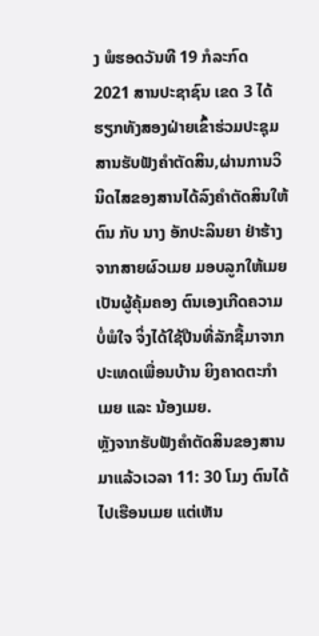ງ ພໍຮອດວັນທີ 19 ກໍລະກົດ 2021 ສານປະຊາຊົນ ເຂດ 3 ໄດ້ຮຽກທັງສອງຝ່າຍເຂົ້າຮ່ວມປະຊຸມສານຮັບຟັງຄໍາຕັດສິນ,ຜ່ານການວິນິດໄສຂອງສານໄດ້ລົງຄຳຕັດສິນໃຫ້ຕົນ ກັບ ນາງ ອັກປະລິນຍາ ຢ່າຮ້າງຈາກສາຍຜົວເມຍ ມອບລູກໃຫ້ເມຍເປັນຜູ້ຄຸ້ມຄອງ ຕົນເອງເກີດຄວາມບໍ່ພໍໃຈ ຈິ່ງໄດ້ໃຊ້ປືນທີ່ລັກຊື້ມາຈາກປະເທດເພື່ອນບ້ານ ຍິງຄາດຕະກໍາເມຍ ແລະ ນ້ອງເມຍ.
ຫຼັງຈາກຮັບຟັງຄໍາຕັດສິນຂອງສານມາແລ້ວເວລາ 11: 30 ໂມງ ຕົນໄດ້ໄປເຮືອນເມຍ ແຕ່ເຫັນ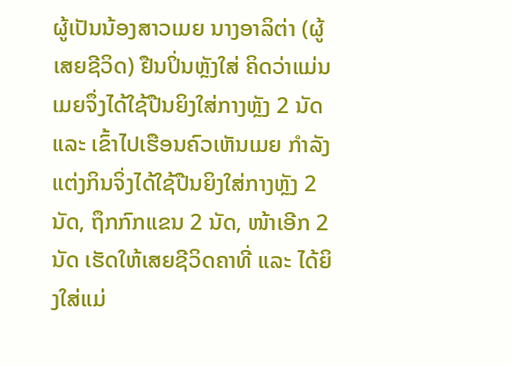ຜູ້ເປັນນ້ອງສາວເມຍ ນາງອາລິຕ່າ (ຜູ້ເສຍຊີວິດ) ຢືນປິ່ນຫຼັງໃສ່ ຄິດວ່າແມ່ນເມຍຈຶ່ງໄດ້ໃຊ້ປືນຍິງໃສ່ກາງຫຼັງ 2 ນັດ ແລະ ເຂົ້າໄປເຮືອນຄົວເຫັນເມຍ ກໍາລັງແຕ່ງກິນຈິ່ງໄດ້ໃຊ້ປືນຍິງໃສ່ກາງຫຼັງ 2 ນັດ, ຖຶກກົກແຂນ 2 ນັດ, ໜ້າເອີກ 2 ນັດ ເຮັດໃຫ້ເສຍຊີວິດຄາທີ່ ແລະ ໄດ້ຍິງໃສ່ແມ່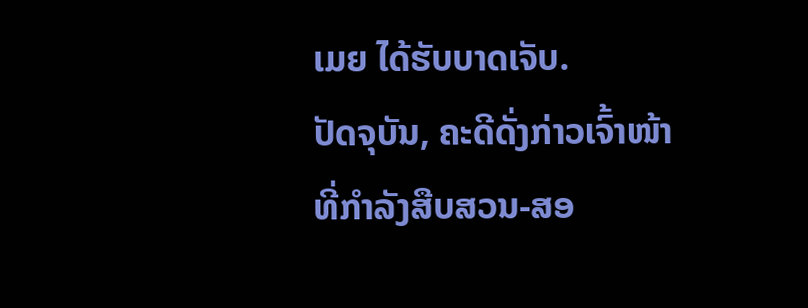ເມຍ ໄດ້ຮັບບາດເຈັບ.
ປັດຈຸບັນ, ຄະດີດັ່ງກ່າວເຈົ້າໜ້າທີ່ກໍາລັງສືບສວນ-ສອ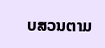ບສວນຕາມ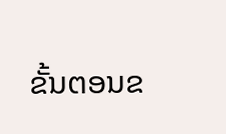ຂັ້ນຕອນຂ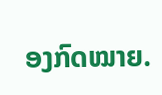ອງກົດໝາຍ.